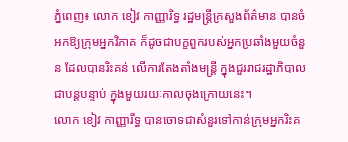ភ្នំពេញ៖ លោក ខៀវ កាញ្ញារិទ្ធ រដ្ឋមន្រ្តីក្រសួងព័ត៌មាន បានចំអកឱ្យក្រុមអ្នកវិភាគ ក៏ដូចជាបក្ខពួករបស់អ្នកប្រឆាំងមួយចំនួន ដែលបានរិះគន់ លើការតែងតាំងមន្រ្តី ក្នុងជួររាជរដ្ឋាភិបាល ជាបន្តបន្ទាប់ ក្នុងមួយរយៈកាលចុងក្រោយនេះ។
លោក ខៀវ កាញ្ញារីទ្ធ បានចោទជាសំនួរទៅកាន់ក្រុមអ្នករិះគ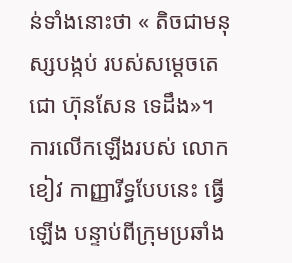ន់ទាំងនោះថា « តិចជាមនុស្សបង្កប់ របស់សម្ដេចតេជោ ហ៊ុនសែន ទេដឹង»។
ការលើកឡើងរបស់ លោក ខៀវ កាញ្ញារីទ្ធបែបនេះ ធ្វើឡើង បន្ទាប់ពីក្រុមប្រឆាំង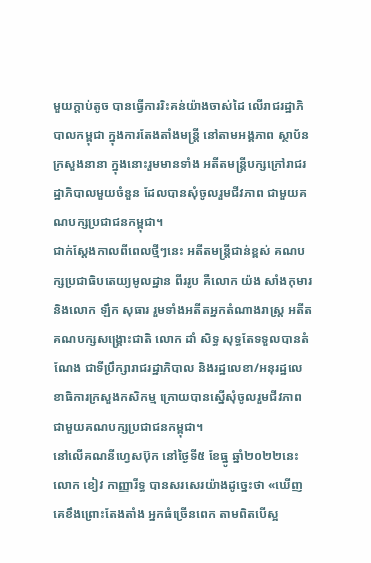មួយក្ដាប់តូច បានធ្វើការរិះគន់យ៉ាងចាស់ដៃ លើរាជរដ្ឋាភិបាលកម្ពុជា ក្នុងការតែងតាំងមន្រ្តី នៅតាមអង្គភាព ស្ថាប័ន ក្រសួងនានា ក្នុងនោះរួមមានទាំង អតីតមន្រ្តីបក្សក្រៅរាជរដ្ឋាភិបាលមួយចំនួន ដែលបានសុំចូលរួមជីវភាព ជាមួយគណបក្សប្រជាជនកម្ពុជា។
ជាក់ស្ដែងកាលពីពេលថ្មីៗនេះ អតីតមន្រ្តីជាន់ខ្ពស់ គណបក្សប្រជាធិបតេយ្យមូលដ្ឋាន ពីររូប គឺលោក យ៉ង សាំងកុមារ និងលោក ឡឹក សុធារ រួមទាំងអតីតអ្នកតំណាងរាស្រ្ត អតីតគណបក្សសង្រ្គោះជាតិ លោក ដាំ សិទ្ធ សុទ្ធតែទទួលបានតំណែង ជាទីប្រឹក្សារាជរដ្ឋាភិបាល និងរដ្ឋលេខា/អនុរដ្ឋលេខាធិការក្រសួងកសិកម្ម ក្រោយបានស្នើសុំចូលរួមជីវភាព ជាមួយគណបក្សប្រជាជនកម្ពុជា។
នៅលើគណនីហ្វេសប៊ុក នៅថ្ងៃទី៥ ខែធ្នូ ឆ្នាំ២០២២នេះ លោក ខៀវ កាញ្ញារីទ្ធ បានសរសេរយ៉ាងដូច្នេះថា «ឃើញគេខឹងព្រោះតែងតាំង អ្នកធំច្រើនពេក តាមពិតបើស្អ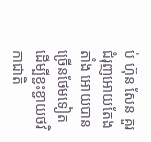ប់ ហ៊ុន សែន គួរជំរុញអោយតែងតាំង អោយបានច្រើនថែមទៀត ដើម្បីខ្ជះខ្ជាយថវិកាជាតិ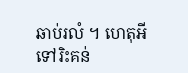ឆាប់រលំ ។ ហេតុអីទៅរិះគន់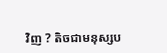វិញ ? តិចជាមនុស្សប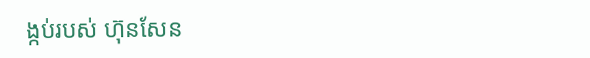ង្កប់របស់ ហ៊ុនសែន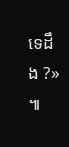ទេដឹង ?» ៕